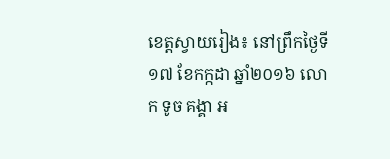ខេត្តស្វាយរៀង៖ នៅព្រឹកថ្ងៃទី១៧ ខែកក្កដា ឆ្នាំ២០១៦ លោក ទូច គង្គា អ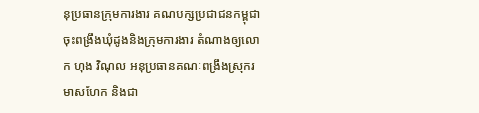នុប្រធានក្រុមការងារ គណបក្សប្រជាជនកម្ពុជាចុះពង្រឹងឃុំដូងនិងក្រុមការងារ តំណាងឲ្យលោក ហុង វិណុល អនុប្រធានគណៈពង្រឹងស្រុករមាសហែក និងជា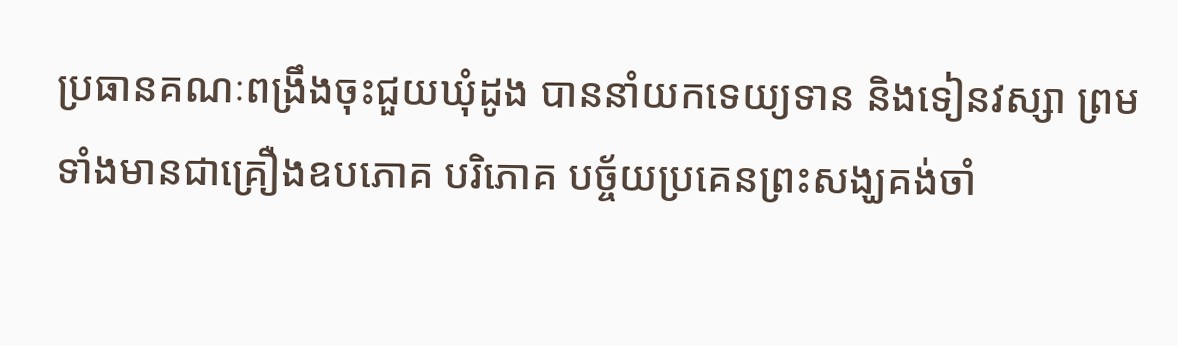ប្រធានគណៈពង្រឹងចុះជួយឃុំដូង បាននាំយកទេយ្យទាន និងទៀនវស្សា ព្រមទាំងមានជាគ្រឿងឧបភោគ បរិភោគ បច្ច័យប្រគេនព្រះសង្ឃគង់ចាំ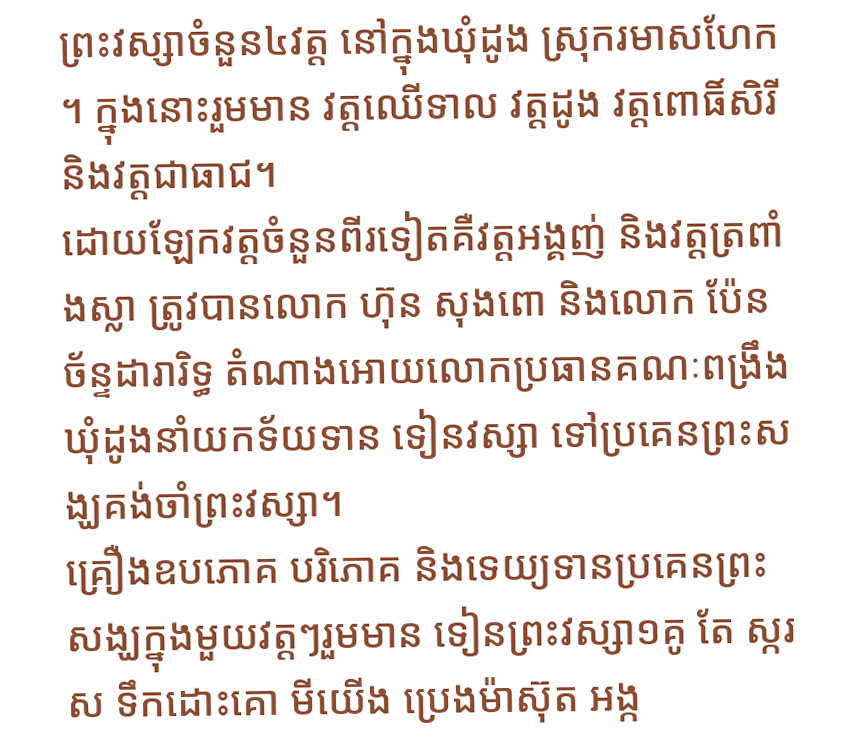ព្រះវស្សាចំនួន៤វត្ត នៅក្នុងឃុំដូង ស្រុករមាសហែក ។ ក្នុងនោះរួមមាន វត្តឈើទាល វត្តដូង វត្តពោធិ៍សិរី និងវត្តជាធាជ។
ដោយឡែកវត្តចំនួនពីរទៀតគឺវត្តអង្គញ់ និងវត្តត្រពាំងស្លា ត្រូវបានលោក ហ៊ុន សុងពោ និងលោក ប៉ែន ច័ន្ទដារារិទ្ធ តំណាងអោយលោកប្រធានគណៈពង្រឹងឃុំដូងនាំយកទ័យទាន ទៀនវស្សា ទៅប្រគេនព្រះសង្ឃគង់ចាំព្រះវស្សា។
គ្រឿងឧបភោគ បរិភោគ និងទេយ្យទានប្រគេនព្រះសង្ឃក្នុងមួយវត្តៗរួមមាន ទៀនព្រះវស្សា១គូ តែ ស្ករស ទឹកដោះគោ មីយើង ប្រេងម៉ាស៊ុត អង្ក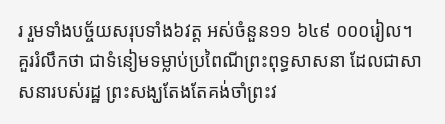រ រួមទាំងបច្ច័យសរុបទាំង៦វត្ត អស់ចំនួន១១ ៦៤៩ ០០០រៀល។
គួររំលឹកថា ជាទំនៀមទម្លាប់ប្រពៃណីព្រះពុទ្ធសាសនា ដែលជាសាសនារបស់រដ្ឋ ព្រះសង្ឃតែងតែគង់ចាំព្រះវ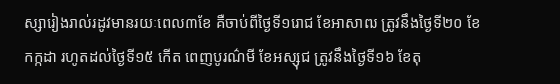ស្សារៀងរាល់រដូវមានរយៈពេល៣ខែ គឺចាប់ពីថ្ងៃទី១រោជ ខែអាសាឍ ត្រូវនឹងថ្ងៃទី២០ ខែកក្កដា រហូតដល់ថ្ងៃទី១៥ កើត ពេញបូរណ៌មី ខែអស្សុជ ត្រូវនឹងថ្ងៃទី១៦ ខែតុ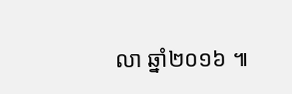លា ឆ្នាំ២០១៦ ៕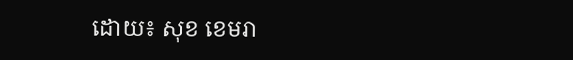ដោយ៖ សុខ ខេមរា